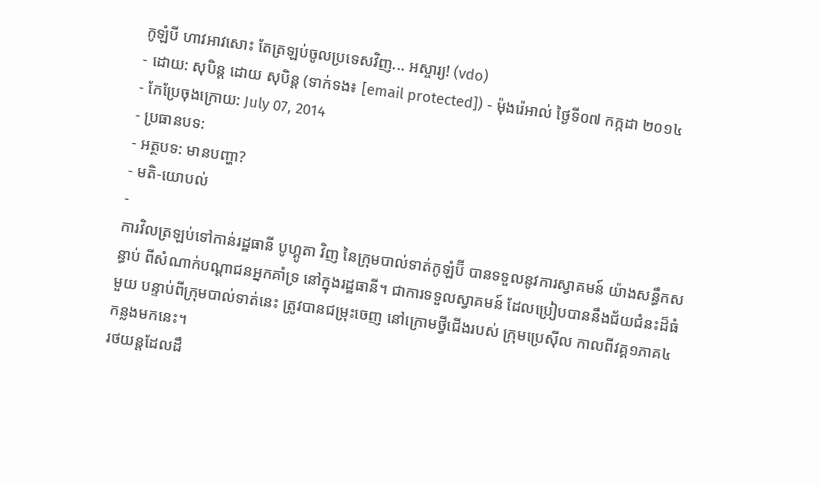កូឡំបី ហាវអាវសោះ តែត្រឡប់ចូលប្រទេសវិញ... អស្ចារ្យ! (vdo)
- ដោយ: សុបិន្ដ ដោយ សុបិន្ត (ទាក់ទង៖ [email protected]) - ម៉ុងរ៉េអាល់ ថ្ងៃទី០៧ កក្កដា ២០១៤
- កែប្រែចុងក្រោយ: July 07, 2014
- ប្រធានបទ:
- អត្ថបទ: មានបញ្ហា?
- មតិ-យោបល់
-
ការវិលត្រឡប់ទៅកាន់រដ្ឋធានី បូហ្គូតា វិញ នៃក្រុមបាល់ទាត់កូឡំប៊ី បានទទួលនូវការស្វាគមន៍ យ៉ាងសន្ធឹកសន្ធាប់ ពីសំណាក់បណ្ដាជនអ្នកគាំទ្រ នៅក្នុងរដ្ឋធានី។ ជាការទទួលស្វាគមន៍ ដែលប្រៀបបាននឹងជ័យជំនះដ៏ធំមួយ បន្ទាប់ពីក្រុមបាល់ទាត់នេះ ត្រូវបានជម្រុះចេញ នៅក្រោមថ្វីជើងរបស់ ក្រុមប្រេស៊ីល កាលពីវគ្គ១ភាគ៤ កន្លងមកនេះ។
រថយន្ដដែលដឹ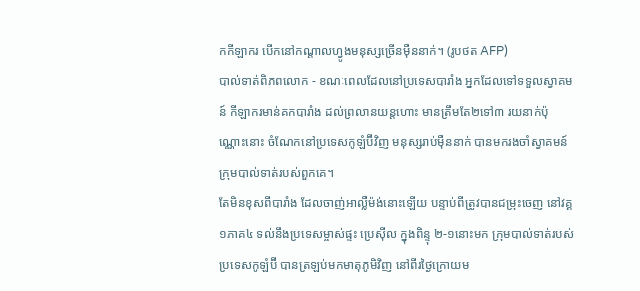កកីឡាករ បើកនៅកណ្ដាលហ្វូងមនុស្សច្រើនម៉ឺននាក់។ (រូបថត AFP)
បាល់ទាត់ពិភពលោក - ខណៈពេលដែលនៅប្រទេសបារាំង អ្នកដែលទៅទទួលស្វាគមន៍ កីឡាករមាន់គកបារាំង ដល់ព្រលានយន្ដហោះ មានត្រឹមតែ២ទៅ៣ រយនាក់ប៉ុណ្ណោះនោះ ចំណែកនៅប្រទេសកូឡំប៊ីវិញ មនុស្សរាប់ម៉ឺននាក់ បានមករងចាំស្វាគមន៍ ក្រុមបាល់ទាត់របស់ពួកគេ។
តែមិនខុសពីបារាំង ដែលចាញ់អាល្លឺម៉ង់នោះឡើយ បន្ទាប់ពីត្រូវបានជម្រុះចេញ នៅវគ្គ១ភាគ៤ ទល់នឹងប្រទេសម្ចាស់ផ្ទះ ប្រេស៊ីល ក្នុងពិន្ទុ ២-១នោះមក ក្រុមបាល់ទាត់របស់ប្រទេសកូឡំប៊ី បានត្រឡប់មកមាតុភូមិវិញ នៅពីរថ្ងៃក្រោយម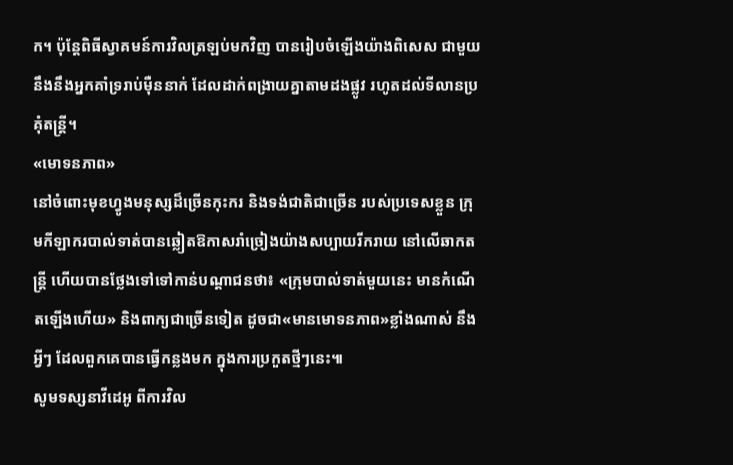ក។ ប៉ុន្តែពិធីស្វាគមន៍ការវិលត្រឡប់មកវិញ បានរៀបចំឡើងយ៉ាងពិសេស ជាមួយនឹងនឹងអ្នកគាំទ្ររាប់ម៉ឺននាក់ ដែលដាក់ពង្រាយគ្នាតាមដងផ្លូវ រហូតដល់ទីលានប្រគុំតន្ត្រី។
«មោទនភាព»
នៅចំពោះមុខហ្វូងមនុស្សដ៏ច្រើនកុះករ និងទង់ជាតិជាច្រើន របស់ប្រទេសខ្លួន ក្រុមកីឡាករបាល់ទាត់បានឆ្លៀតឱកាសរាំច្រៀងយ៉ាងសប្បាយរីករាយ នៅលើឆាកតន្ត្រី ហើយបានថ្លែងទៅទៅកាន់បណ្ដាជនថា៖ «ក្រុមបាល់ទាត់មួយនេះ មានកំណើតឡើងហើយ» និងពាក្យជាច្រើនទៀត ដូចជា«មានមោទនភាព»ខ្លាំងណាស់ នឹងអ្វីៗ ដែលពួកគេបានធ្វើកន្លងមក ក្នុងការប្រកួតថ្មីៗនេះ៕
សូមទស្សនាវីដេអូ ពីការវិល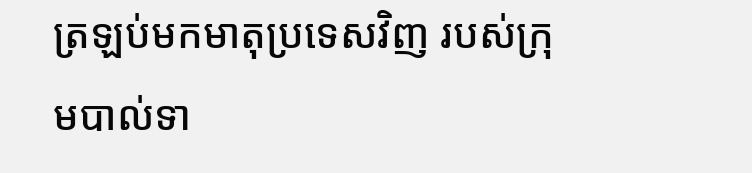ត្រឡប់មកមាតុប្រទេសវិញ របស់ក្រុមបាល់ទា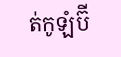ត់កូឡំប៊ី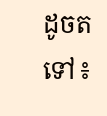ដូចតទៅ៖